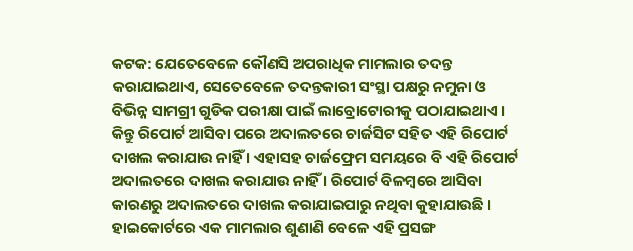କଟକ: ଯେତେବେଳେ କୌଣସି ଅପରାଧିକ ମାମଲାର ତଦନ୍ତ କରାଯାଇଥାଏ, ସେତେବେଳେ ତଦନ୍ତକାରୀ ସଂସ୍ଥା ପକ୍ଷରୁ ନମୁନା ଓ ବିଭିନ୍ନ ସାମଗ୍ରୀ ଗୁଡିକ ପରୀକ୍ଷା ପାଇଁ ଲାବ୍ରୋଟୋରୀକୁ ପଠାଯାଇଥାଏ । କିନ୍ତୁ ରିପୋର୍ଟ ଆସିବା ପରେ ଅଦାଲତରେ ଚାର୍ଜସିଟ ସହିତ ଏହି ରିପୋର୍ଟ ଦାଖଲ କରାଯାଉ ନାହିଁ । ଏହାସହ ଚାର୍ଜଫ୍ରେମ ସମୟରେ ବି ଏହି ରିପୋର୍ଟ ଅଦାଲତରେ ଦାଖଲ କରାଯାଉ ନାହିଁ । ରିପୋର୍ଟ ବିଳମ୍ବରେ ଆସିବା କାରଣରୁ ଅଦାଲତରେ ଦାଖଲ କରାଯାଇପାରୁ ନଥିବା କୁହାଯାଉଛି । ହାଇକୋର୍ଟରେ ଏକ ମାମଲାର ଶୁଣାଣି ବେଳେ ଏହି ପ୍ରସଙ୍ଗ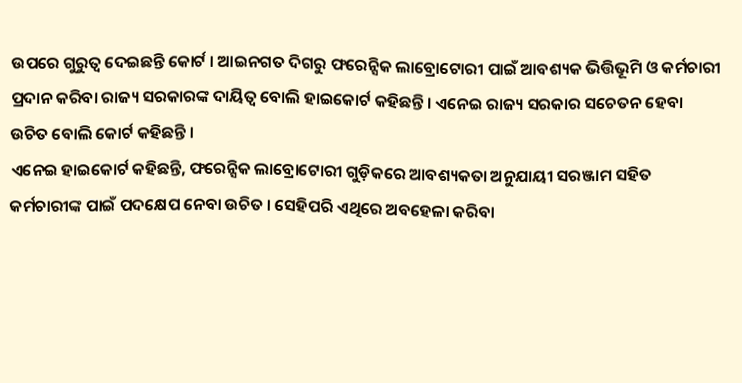ଉପରେ ଗୁରୁତ୍ୱ ଦେଇଛନ୍ତି କୋର୍ଟ । ଆଇନଗତ ଦିଗରୁ ଫରେନ୍ସିକ ଲାବ୍ରୋଟୋରୀ ପାଇଁ ଆବଶ୍ୟକ ଭିତ୍ତିଭୂମି ଓ କର୍ମଚାରୀ ପ୍ରଦାନ କରିବା ରାଜ୍ୟ ସରକାରଙ୍କ ଦାୟିତ୍ବ ବୋଲି ହାଇକୋର୍ଟ କହିଛନ୍ତି । ଏନେଇ ରାଜ୍ୟ ସରକାର ସଚେତନ ହେବା ଉଚିତ ବୋଲି କୋର୍ଟ କହିଛନ୍ତି ।
ଏନେଇ ହାଇକୋର୍ଟ କହିଛନ୍ତି, ଫରେନ୍ସିକ ଲାବ୍ରୋଟୋରୀ ଗୁଡ଼ିକରେ ଆବଶ୍ୟକତା ଅନୁଯାୟୀ ସରଞ୍ଜାମ ସହିତ କର୍ମଚାରୀଙ୍କ ପାଇଁ ପଦକ୍ଷେପ ନେବା ଉଚିତ । ସେହିପରି ଏଥିରେ ଅବହେଳା କରିବା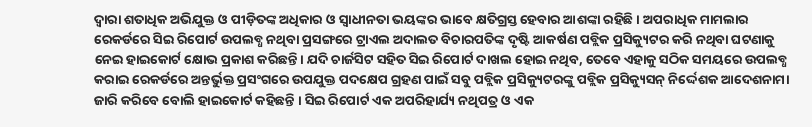ଦ୍ୱାରା ଶତାଧିକ ଅଭିଯୁକ୍ତ ଓ ପୀଡ଼ିତଙ୍କ ଅଧିକାର ଓ ସ୍ବାଧୀନତା ଭୟଙ୍କର ଭାବେ କ୍ଷତିଗ୍ରସ୍ତ ହେବାର ଆଶଙ୍କା ରହିଛି । ଅପରାଧିକ ମାମଲାର ରେକର୍ଡରେ ସିଇ ରିପୋର୍ଟ ଉପଲବ୍ଧ ନଥିବା ପ୍ରସଙ୍ଗରେ ଟ୍ରାଏଲ ଅଦାଲତ ବିଚାରପତିଙ୍କ ଦୃଷ୍ଟି ଆକର୍ଷଣ ପବ୍ଲିକ ପ୍ରସିକ୍ୟୁଟର କରି ନଥିବା ଘଟଣାକୁ ନେଇ ହାଇକୋର୍ଟ କ୍ଷୋଭ ପ୍ରକାଶ କରିଛନ୍ତି। ଯଦି ଚାର୍ଜସିଟ ସହିତ ସିଇ ରିପୋର୍ଟ ଦାଖଲ ହୋଇ ନଥିବ, ତେବେ ଏହାକୁ ସଠିକ ସମୟରେ ଉପଲବ୍ଧ କରାଇ ରେକର୍ଡରେ ଅନ୍ତର୍ଭୁକ୍ତ ପ୍ରସଂଗରେ ଉପଯୁକ୍ତ ପଦକ୍ଷେପ ଗ୍ରହଣ ପାଇଁ ସବୁ ପବ୍ଲିକ ପ୍ରସିକ୍ୟୁଟରଙ୍କୁ ପବ୍ଲିକ ପ୍ରସିକ୍ୟୁସନ୍ ନିର୍ଦ୍ଦେଶକ ଆଦେଶନାମା ଜାରି କରିବେ ବୋଲି ହାଇକୋର୍ଟ କହିଛନ୍ତି । ସିଇ ରିପୋର୍ଟ ଏକ ଅପରିହାର୍ଯ୍ୟ ନଥିପତ୍ର ଓ ଏକ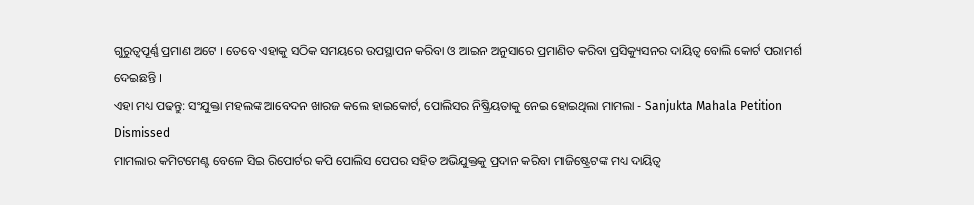ଗୁରୁତ୍ବପୂର୍ଣ୍ଣ ପ୍ରମାଣ ଅଟେ । ତେବେ ଏହାକୁ ସଠିକ ସମୟରେ ଉପସ୍ଥାପନ କରିବା ଓ ଆଇନ ଅନୁସାରେ ପ୍ରମାଣିତ କରିବା ପ୍ରସିକ୍ୟୁସନର ଦାୟିତ୍ବ ବୋଲି କୋର୍ଟ ପରାମର୍ଶ ଦେଇଛନ୍ତି ।
ଏହା ମଧ୍ୟ ପଢନ୍ତୁ: ସଂଯୁକ୍ତା ମହଲଙ୍କ ଆବେଦନ ଖାରଜ କଲେ ହାଇକୋର୍ଟ, ପୋଲିସର ନିଷ୍କ୍ରିୟତାକୁ ନେଇ ହୋଇଥିଲା ମାମଲା - Sanjukta Mahala Petition Dismissed
ମାମଲାର କମିଟମେଣ୍ଟ ବେଳେ ସିଇ ରିପୋର୍ଟର କପି ପୋଲିସ ପେପର ସହିତ ଅଭିଯୁକ୍ତକୁ ପ୍ରଦାନ କରିବା ମାଜିଷ୍ଟ୍ରେଟଙ୍କ ମଧ୍ୟ ଦାୟିତ୍ବ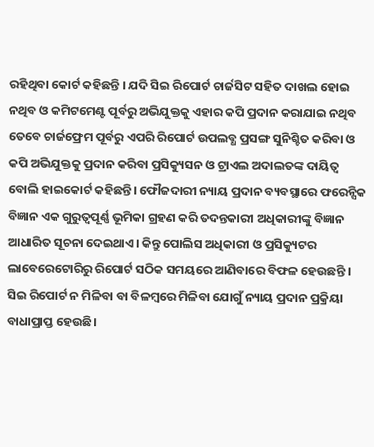ରହିଥିବା କୋର୍ଟ କହିଛନ୍ତି । ଯଦି ସିଇ ରିପୋର୍ଟ ଚାର୍ଜସିଟ ସହିତ ଦାଖଲ ହୋଇ ନଥିବ ଓ କମିଟମେଣ୍ଟ ପୂର୍ବରୁ ଅଭିଯୁକ୍ତକୁ ଏହାର କପି ପ୍ରଦାନ କରାଯାଇ ନଥିବ ତେବେ ଚାର୍ଜଫ୍ରେମ ପୂର୍ବରୁ ଏପରି ରିପୋର୍ଟ ଉପଲବ୍ଧ ପ୍ରସଙ୍ଗ ସୁନିଶ୍ଚିତ କରିବା ଓ କପି ଅଭିଯୁକ୍ତକୁ ପ୍ରଦାନ କରିବା ପ୍ରସିକ୍ୟୁସନ ଓ ଟ୍ରାଏଲ ଅଦାଲତଙ୍କ ଦାୟିତ୍ବ ବୋଲି ହାଇକୋର୍ଟ କହିଛନ୍ତି। ଫୌଜଦାରୀ ନ୍ୟାୟ ପ୍ରଦାନ ବ୍ୟବସ୍ଥାରେ ଫରେନ୍ସିକ ବିଜ୍ଞାନ ଏକ ଗୁରୁତ୍ବପୂର୍ଣ୍ଣ ଭୂମିକା ଗ୍ରହଣ କରି ତଦନ୍ତକାରୀ ଅଧିକାରୀଙ୍କୁ ବିଜ୍ଞାନ ଆଧାରିତ ସୂଚନା ଦେଇଥାଏ। କିନ୍ତୁ ପୋଲିସ ଅଧିକାରୀ ଓ ପ୍ରସିକ୍ୟୁଟର ଲାବେରେଟୋରିରୁ ରିପୋର୍ଟ ସଠିକ ସମୟରେ ଆଣିବାରେ ବିଫଳ ହେଉଛନ୍ତି । ସିଇ ରିପୋର୍ଟ ନ ମିଳିବା ବା ବିଳମ୍ବରେ ମିଳିବା ଯୋଗୁଁ ନ୍ୟାୟ ପ୍ରଦାନ ପ୍ରକ୍ରିୟା ବାଧାପ୍ରାପ୍ତ ହେଉଛି।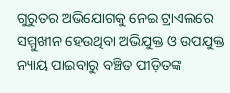ଗୁରୁତର ଅଭିଯୋଗକୁ ନେଇ ଟ୍ରାଏଲରେ ସମ୍ମୁଖୀନ ହେଉଥିବା ଅଭିଯୁକ୍ତ ଓ ଉପଯୁକ୍ତ ନ୍ୟାୟ ପାଇବାରୁ ବଞ୍ଚିତ ପୀଡ଼ିତଙ୍କ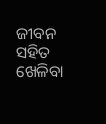ଜୀବନ ସହିତ ଖେଳିବା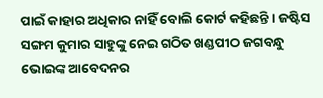ପାଇଁ କାହାର ଅଧିକାର ନାହିଁ ବୋଲି କୋର୍ଟ କହିଛନ୍ତି । ଜଷ୍ଟିସ ସଙ୍ଗମ କୁମାର ସାହୁଙ୍କୁ ନେଇ ଗଠିତ ଖଣ୍ଡପୀଠ ଜଗବନ୍ଧୁ ଭୋଇଙ୍କ ଆବେଦନର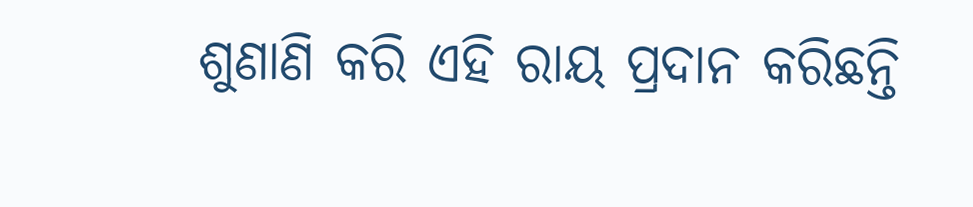ଶୁଣାଣି କରି ଏହି ରାୟ ପ୍ରଦାନ କରିଛନ୍ତି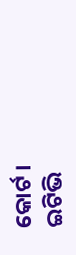କୋର୍ଟ ।
ଇଟିଭି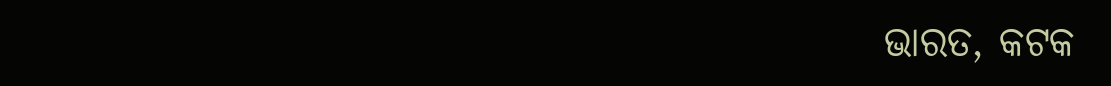ଭାରତ, କଟକ